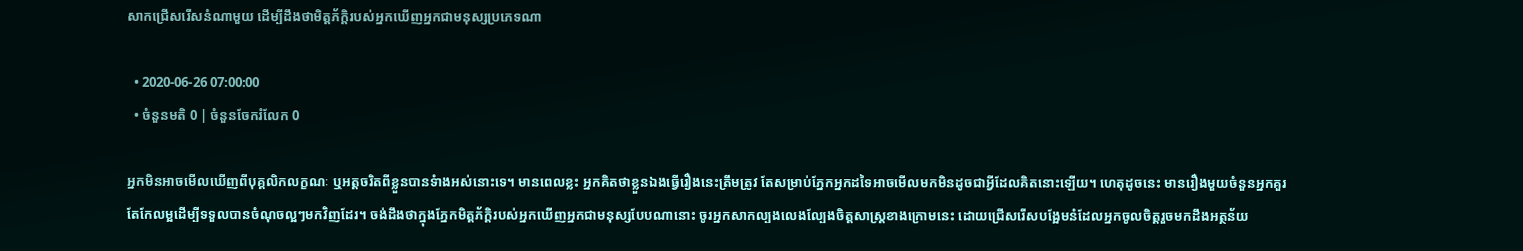សាកជ្រើសរើសនំណាមួយ ដើម្បីដឹងថាមិត្តភ័ក្តិរបស់អ្នកឃើញអ្នកជាមនុស្សប្រភេទណា

  • 2020-06-26 07:00:00
  • ចំនួនមតិ 0 | ចំនួនចែករំលែក 0

អ្នកមិនអាចមើលឃើញពីបុគ្គលិកលក្ខណៈ ឬអត្តចរិតពីខ្លួនបានទំាងអស់នោះទេ។ មានពេលខ្លះ អ្នកគិតថាខ្លួនឯងធ្វើរឿងនេះត្រឹមត្រូវ តែសម្រាប់ភ្នែកអ្នកដទៃអាចមើលមកមិនដូចជាអ្វីដែលគិតនោះឡើយ។ ហេតុដូចនេះ មានរឿងមួយចំនួនអ្នកគួរតែកែលម្អដើម្បីទទួលបានចំណុចល្អៗមកវិញដែរ។ ចង់ដឹងថាក្នុងភ្នែកមិត្តភ័ក្តិរបស់អ្នកឃើញអ្នកជាមនុស្សបែបណានោះ ចូរអ្នកសាកល្បងលេងល្បែងចិត្តសាស្ត្រខាងក្រោមនេះ ដោយជ្រើសរើសបង្អែមនំដែលអ្នកចូលចិត្តរួចមកដឹងអត្ថន័យ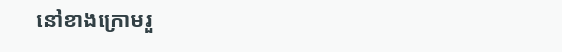នៅខាងក្រោមរួ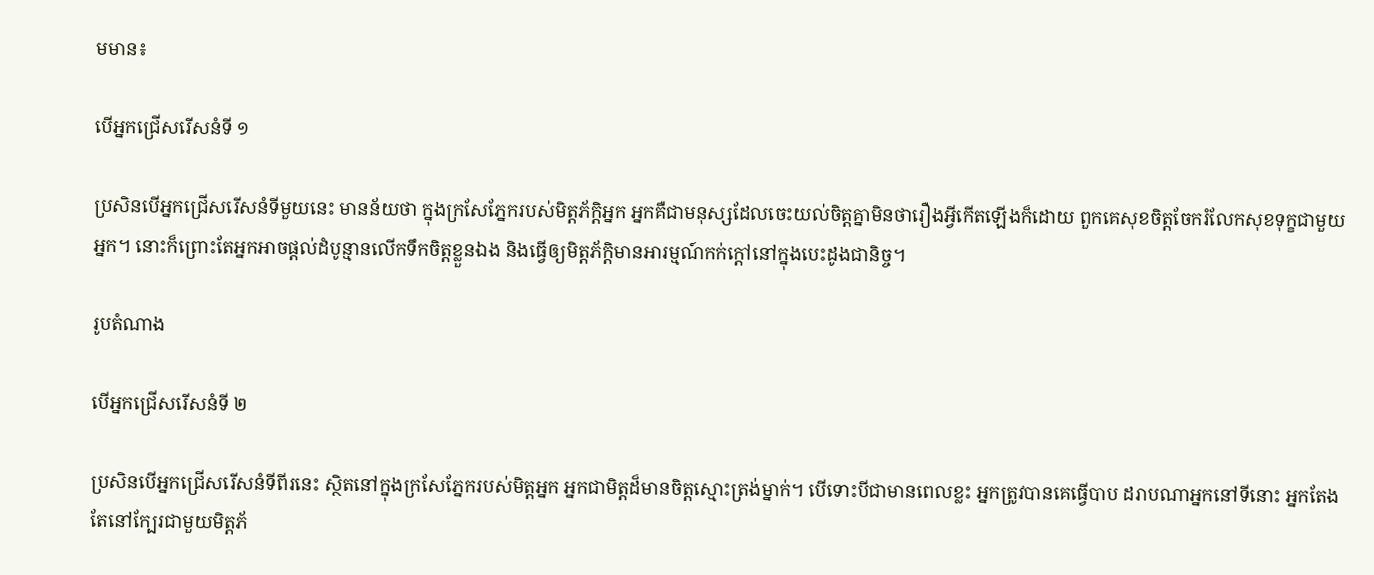មមាន៖

បើអ្នកជ្រើសរើសនំទី ១

ប្រសិនបើអ្នកជ្រើសរើសនំទីមួយនេះ មានន័យថា ក្នុងក្រសែភ្នែករបស់មិត្តភ័ក្តិអ្នក អ្នកគឺជាមនុស្សដែលចេះយល់ចិត្តគ្នាមិនថារឿងអ្វីកើតឡើងក៏ដោយ ពួកគេសុខចិត្តចែករំលែកសុខទុក្ខជាមួយអ្នក។ នោះក៏ព្រោះតែអ្នកអាចផ្តល់ដំបូន្មានលើកទឹកចិត្តខ្លួនឯង និងធ្វើឲ្យមិត្តភ័ក្តិមានអារម្មណ៍កក់ក្តៅនៅក្នុងបេះដូងជានិច្ច។

រូបតំណាង

បើអ្នកជ្រើសរើសនំទី ២

ប្រសិនបើអ្នកជ្រើសរើសនំទីពីរនេះ ស្ថិតនៅក្នុងក្រសែភ្នែករបស់មិត្តអ្នក អ្នកជាមិត្តដ៏មានចិត្តស្មោះត្រង់ម្នាក់។ បើទោះបីជាមានពេលខ្លះ អ្នកត្រូវបានគេធ្វើបាប ដរាបណាអ្នកនៅទីនោះ អ្នកតែងតែនៅក្បែរជាមួយមិត្តភ័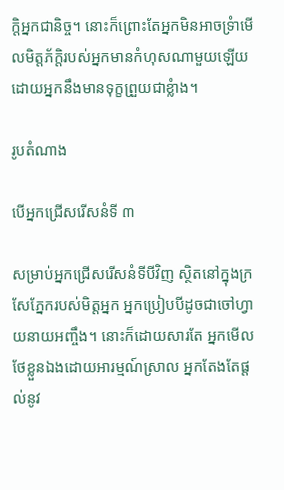ក្តិអ្នកជានិច្ច។ នោះក៏ព្រោះតែអ្នកមិនអាចទ្រំាមើលមិត្តភ័ក្តិរបស់អ្នកមានកំហុសណាមួយឡើយ ដោយអ្នកនឹងមានទុក្ខព្រួយជាខ្លំាង។

រូបតំណាង

បើអ្នកជ្រើសរើសនំទី ៣

សម្រាប់អ្នកជ្រើសរើសនំទីបីវិញ ស្ថិតនៅក្នុងក្រសែភ្នែករបស់មិត្តអ្នក អ្នកប្រៀបបីដូចជាចៅហ្វាយនាយអញ្ចឹង។ នោះក៏ដោយសារតែ អ្នកមើលថែខ្លួនឯងដោយអារម្មណ៍ស្រាល អ្នកតែងតែផ្តល់នូវ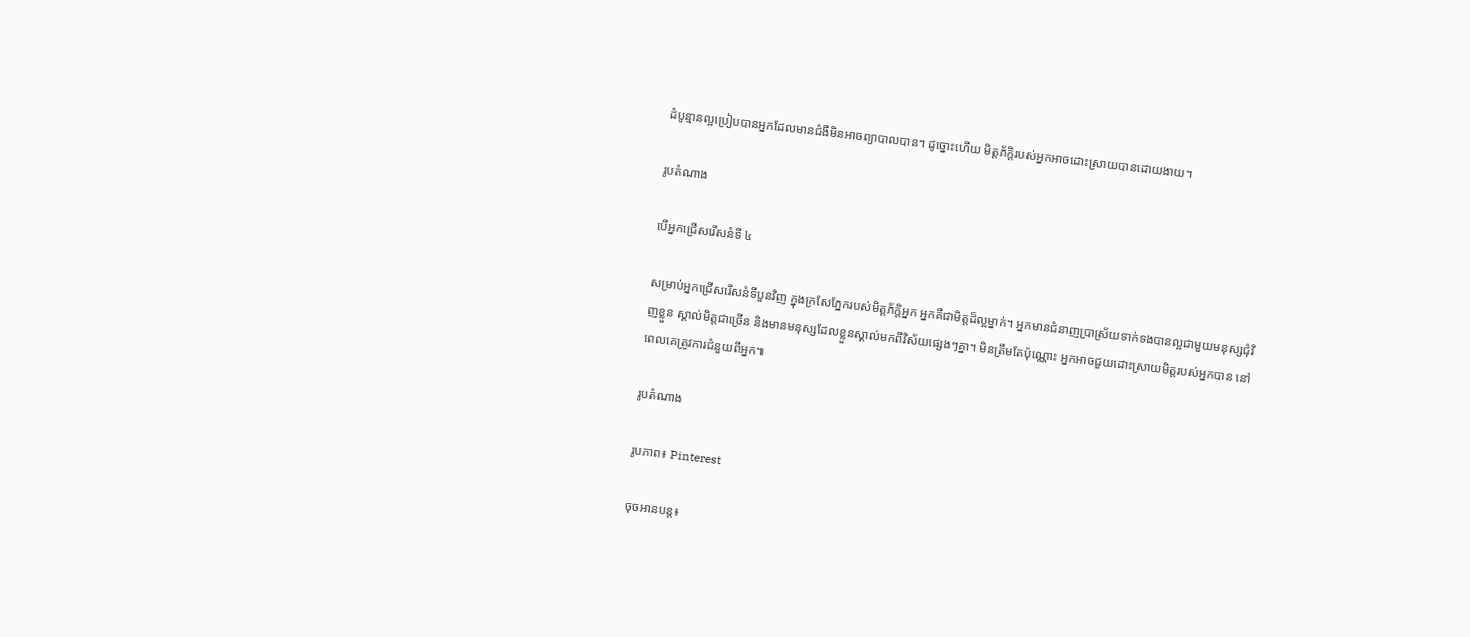ដំបូន្មានល្អប្រៀបបានអ្នកដែលមានជំងឺមិនអាចព្យាបាលបាន។ ដូច្នោះហើយ មិត្តភ័ក្តិរបស់អ្នកអាចដោះស្រាយបានដោយងាយ។

រូបតំណាង

បើអ្នកជ្រើសរើសនំទី ៤

សម្រាប់អ្នកជ្រើសរើសនំទីបួនវិញ ក្នុងក្រសែភ្នែករបស់មិត្តភ័ក្តិអ្នក អ្នកគឺជាមិត្តដ៏ល្អម្នាក់។ អ្នកមានជំនាញប្រាស្រ័យទាក់ទងបានល្អជាមួយមនុស្សជុំវិញខ្លួន ស្គាល់មិត្តជាច្រើន និងមានមនុស្សដែលខ្លួនស្គាល់មកពីវិស័យផ្សេងៗគ្នា។ មិនត្រឹមតែប៉ុណ្ណោះ អ្នកអាចជួយដោះស្រាយមិត្តរបស់អ្នកបាន នៅពេលគេត្រូវការជំនួយពីអ្នក៕

រូបតំណាង

រូបភាព៖ Pinterest

ចុចអានបន្ត៖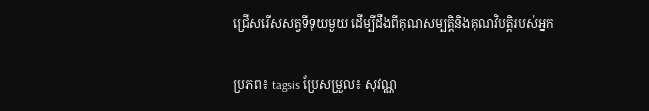ជ្រើសរើសសត្វទីទុយមួយ ដើម្បីដឹងពីគុណសម្បត្តិនិងគុណវិបត្តិរបស់អ្នក

ប្រភព៖ tagsis ប្រែសម្រួល៖ សុវណ្ណ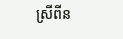ស្រីពីន